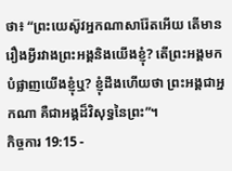ថា៖ “ព្រះយេស៊ូវអ្នកណាសារ៉ែតអើយ តើមានរឿងអ្វីរវាងព្រះអង្គនិងយើងខ្ញុំ? តើព្រះអង្គមកបំផ្លាញយើងខ្ញុំឬ? ខ្ញុំដឹងហើយថា ព្រះអង្គជាអ្នកណា គឺជាអង្គដ៏វិសុទ្ធនៃព្រះ”។
កិច្ចការ 19:15 -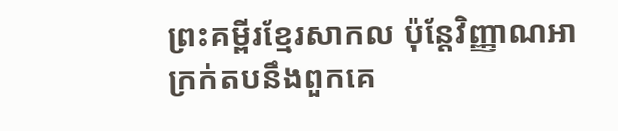ព្រះគម្ពីរខ្មែរសាកល ប៉ុន្តែវិញ្ញាណអាក្រក់តបនឹងពួកគេ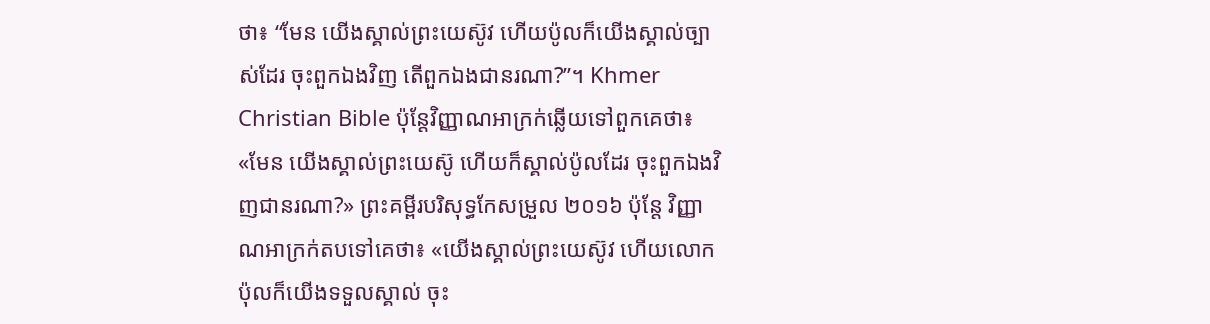ថា៖ “មែន យើងស្គាល់ព្រះយេស៊ូវ ហើយប៉ូលក៏យើងស្គាល់ច្បាស់ដែរ ចុះពួកឯងវិញ តើពួកឯងជានរណា?”។ Khmer Christian Bible ប៉ុន្ដែវិញ្ញាណអាក្រក់ឆ្លើយទៅពួកគេថា៖ «មែន យើងស្គាល់ព្រះយេស៊ូ ហើយក៏ស្គាល់ប៉ូលដែរ ចុះពួកឯងវិញជានរណា?» ព្រះគម្ពីរបរិសុទ្ធកែសម្រួល ២០១៦ ប៉ុន្ដែ វិញ្ញាណអាក្រក់តបទៅគេថា៖ «យើងស្គាល់ព្រះយេស៊ូវ ហើយលោកប៉ុលក៏យើងទទួលស្គាល់ ចុះ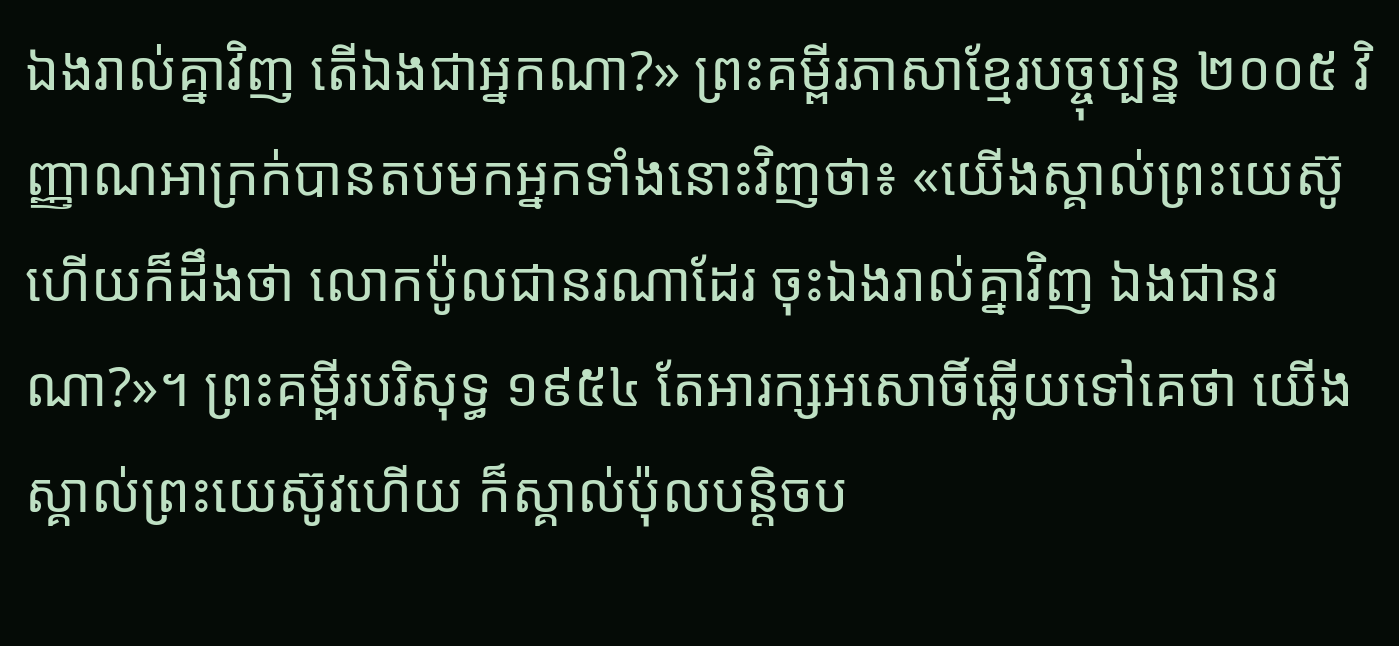ឯងរាល់គ្នាវិញ តើឯងជាអ្នកណា?» ព្រះគម្ពីរភាសាខ្មែរបច្ចុប្បន្ន ២០០៥ វិញ្ញាណអាក្រក់បានតបមកអ្នកទាំងនោះវិញថា៖ «យើងស្គាល់ព្រះយេស៊ូ ហើយក៏ដឹងថា លោកប៉ូលជានរណាដែរ ចុះឯងរាល់គ្នាវិញ ឯងជានរណា?»។ ព្រះគម្ពីរបរិសុទ្ធ ១៩៥៤ តែអារក្សអសោចិ៍ឆ្លើយទៅគេថា យើងស្គាល់ព្រះយេស៊ូវហើយ ក៏ស្គាល់ប៉ុលបន្តិចប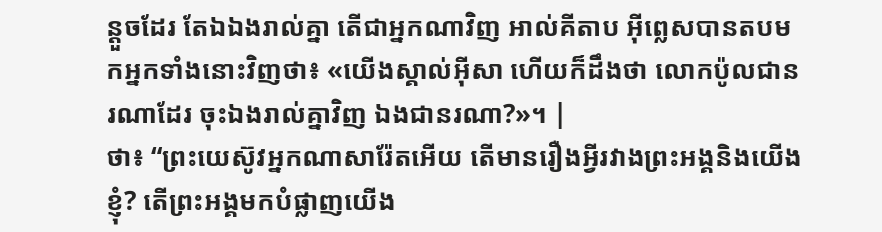ន្តួចដែរ តែឯឯងរាល់គ្នា តើជាអ្នកណាវិញ អាល់គីតាប អ៊ីព្លេសបានតបមកអ្នកទាំងនោះវិញថា៖ «យើងស្គាល់អ៊ីសា ហើយក៏ដឹងថា លោកប៉ូលជានរណាដែរ ចុះឯងរាល់គ្នាវិញ ឯងជានរណា?»។ |
ថា៖ “ព្រះយេស៊ូវអ្នកណាសារ៉ែតអើយ តើមានរឿងអ្វីរវាងព្រះអង្គនិងយើងខ្ញុំ? តើព្រះអង្គមកបំផ្លាញយើង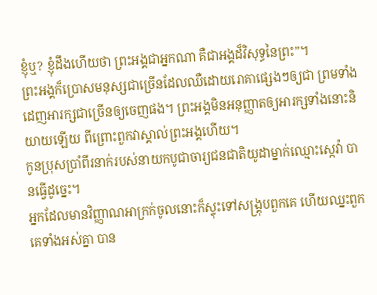ខ្ញុំឬ? ខ្ញុំដឹងហើយថា ព្រះអង្គជាអ្នកណា គឺជាអង្គដ៏វិសុទ្ធនៃព្រះ”។
ព្រះអង្គក៏ប្រោសមនុស្សជាច្រើនដែលឈឺដោយរោគាផ្សេងៗឲ្យជា ព្រមទាំងដេញអារក្សជាច្រើនឲ្យចេញផង។ ព្រះអង្គមិនអនុញ្ញាតឲ្យអារក្សទាំងនោះនិយាយឡើយ ពីព្រោះពួកវាស្គាល់ព្រះអង្គហើយ។
កូនប្រុសប្រាំពីរនាក់របស់នាយកបូជាចារ្យជនជាតិយូដាម្នាក់ឈ្មោះស្កេវ៉ា បានធ្វើដូច្នេះ។
អ្នកដែលមានវិញ្ញាណអាក្រក់ចូលនោះក៏ស្ទុះទៅសង្គ្រុបពួកគេ ហើយឈ្នះពួកគេទាំងអស់គ្នា បាន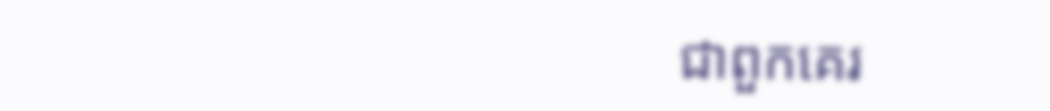ជាពួកគេរ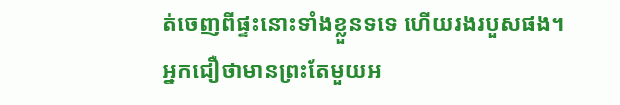ត់ចេញពីផ្ទះនោះទាំងខ្លួនទទេ ហើយរងរបួសផង។
អ្នកជឿថាមានព្រះតែមួយអ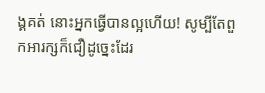ង្គគត់ នោះអ្នកធ្វើបានល្អហើយ! សូម្បីតែពួកអារក្សក៏ជឿដូច្នេះដែរ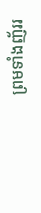ព្រមទាំងញ័ររ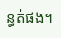ន្ធត់ផង។